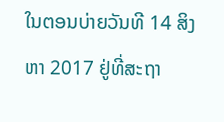ໃນຕອນບ່າຍວັນທີ 14 ສິງຫາ 2017 ຢູ່ທີ່ສະຖາ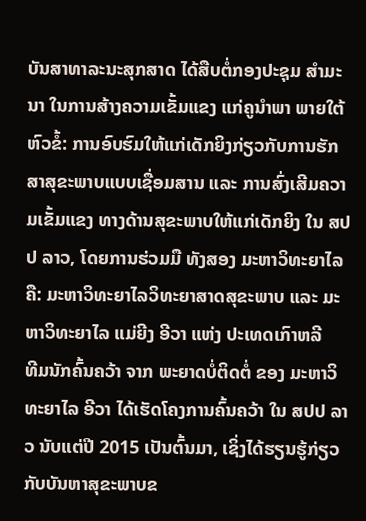ບັນສາທາລະນະສຸກສາດ ໄດ້ສືບຕໍ່ກອງປະຊຸມ ສຳມະນາ ໃນການສ້າງຄວາມເຂັ້ມແຂງ ແກ່ຄູນຳພາ ພາຍໃຕ້ຫົວຂໍ້: ການອົບຮົມໃຫ້ແກ່ເດັກຍິງກ່ຽວກັບການຮັກສາສຸຂະພາບແບບເຊື່ອມສານ ແລະ ການສົ່ງເສີມຄວາມເຂັ້ມແຂງ ທາງດ້ານສຸຂະພາບໃຫ້ແກ່ເດັກຍິງ ໃນ ສປປ ລາວ, ໂດຍການຮ່ວມມື ທັງສອງ ມະຫາວິທະຍາໄລ ຄື: ມະຫາວິທະຍາໄລວິທະຍາສາດສຸຂະພາບ ແລະ ມະຫາວິທະຍາໄລ ແມ່ຍີງ ອີວາ ແຫ່ງ ປະເທດເກົາຫລີ
ທີມນັກຄົ້ນຄວ້າ ຈາກ ພະຍາດບໍ່ຕິດຕໍ່ ຂອງ ມະຫາວິທະຍາໄລ ອີວາ ໄດ້ເຮັດໂຄງການຄົ້ນຄວ້າ ໃນ ສປປ ລາວ ນັບແຕ່ປີ 2015 ເປັນຕົ້ນມາ, ເຊິ່ງໄດ້ຮຽນຮູ້ກ່ຽວກັບບັນຫາສຸຂະພາບຂ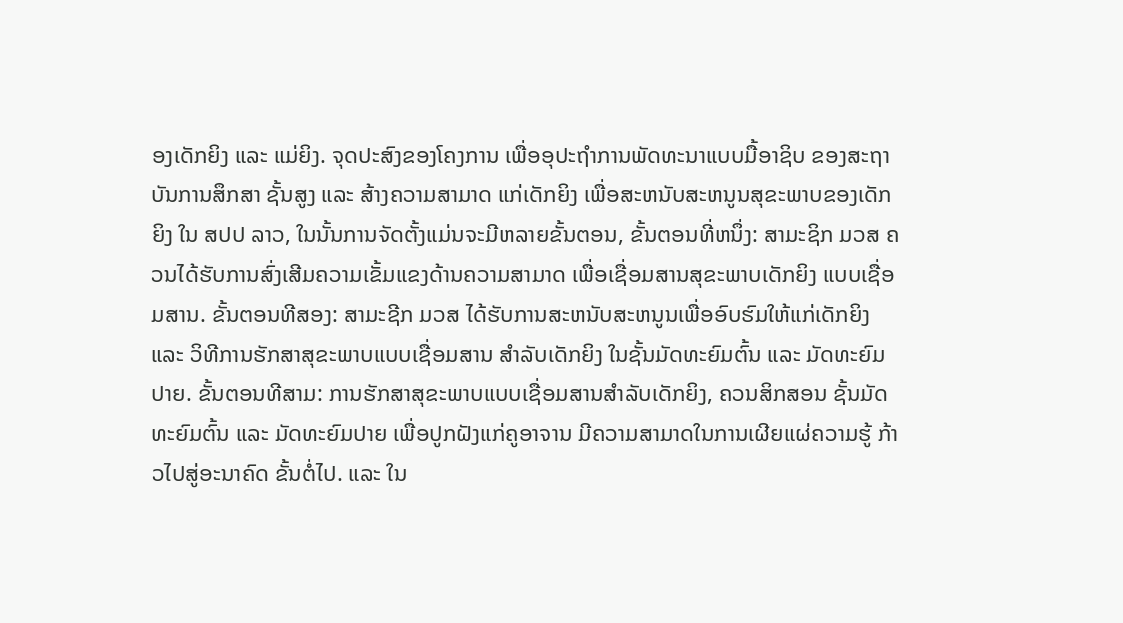ອງເດັກຍິງ ແລະ ແມ່ຍິງ. ຈຸດປະສົງຂອງໂຄງການ ເພື່ອອຸປະຖຳການພັດທະນາແບບມື້ອາຊິບ ຂອງສະຖາບັນການສຶກສາ ຊັ້ນສູງ ແລະ ສ້າງຄວາມສາມາດ ແກ່ເດັກຍິງ ເພື່ອສະຫນັບສະຫນູນສຸຂະພາບຂອງເດັກຍິງ ໃນ ສປປ ລາວ, ໃນນັ້ນການຈັດຕັ້ງແມ່ນຈະມີຫລາຍຂັ້ນຕອນ, ຂັ້ນຕອນທີ່ຫນຶ່ງ: ສາມະຊິກ ມວສ ຄວນໄດ້ຮັບການສົ່ງເສີມຄວາມເຂັ້ມແຂງດ້ານຄວາມສາມາດ ເພື່ອເຊື່ອມສານສຸຂະພາບເດັກຍິງ ແບບເຊື່ອມສານ. ຂັ້ນຕອນທີສອງ: ສາມະຊີກ ມວສ ໄດ້ຮັບການສະຫນັບສະຫນູນເພື່ອອົບຮົມໃຫ້ແກ່ເດັກຍິງ ແລະ ວິທີການຮັກສາສຸຂະພາບແບບເຊື່ອມສານ ສຳລັບເດັກຍິງ ໃນຊັ້ນມັດທະຍົມຕົ້ນ ແລະ ມັດທະຍົມປາຍ. ຂັ້ນຕອນທີສາມ: ການຮັກສາສຸຂະພາບແບບເຊື່ອມສານສຳລັບເດັກຍິງ, ຄວນສິກສອນ ຊັ້ນມັດທະຍົມຕົ້ນ ແລະ ມັດທະຍົມປາຍ ເພື່ອປູກຝັງແກ່ຄູອາຈານ ມີຄວາມສາມາດໃນການເຜີຍແຜ່ຄວາມຮູ້ ກ້າວໄປສູ່ອະນາຄົດ ຂັ້ນຕໍ່ໄປ. ແລະ ໃນ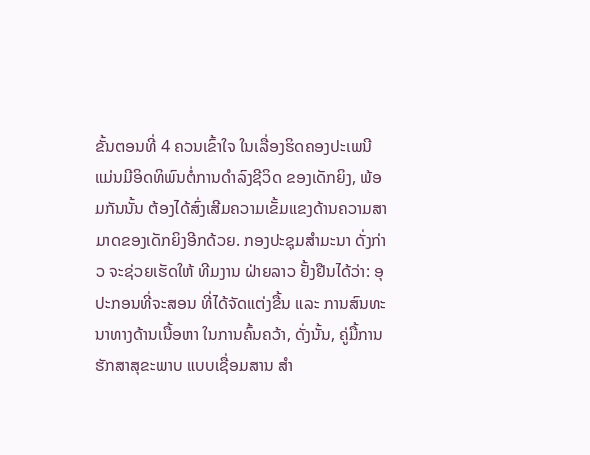ຂັ້ນຕອນທີ່ 4 ຄວນເຂົ້າໃຈ ໃນເລື່ອງຮິດຄອງປະເພນີ ແມ່ນມີອິດທິພົນຕໍ່ການດຳລົງຊີວິດ ຂອງເດັກຍິງ, ພ້ອມກັນນັ້ນ ຕ້ອງໄດ້ສົ່ງເສີມຄວາມເຂັ້ມແຂງດ້ານຄວາມສາມາດຂອງເດັກຍິງອີກດ້ວຍ. ກອງປະຊຸມສຳມະນາ ດັ່ງກ່າວ ຈະຊ່ວຍເຮັດໃຫ້ ທີມງານ ຝ່າຍລາວ ຢັ້ງຢືນໄດ້ວ່າ: ອຸປະກອນທີ່ຈະສອນ ທີ່ໄດ້ຈັດແຕ່ງຂື້ນ ແລະ ການສົນທະນາທາງດ້ານເນື້ອຫາ ໃນການຄົ້ນຄວ້າ, ດັ່ງນັ້ນ, ຄູ່ມື້ການຮັກສາສຸຂະພາບ ແບບເຊື່ອມສານ ສຳ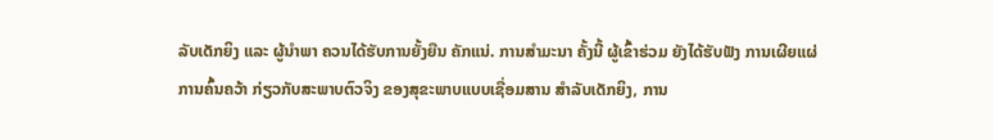ລັບເດັກຍິງ ແລະ ຜູ້ນຳພາ ຄວນໄດ້ຮັບການຍັ້ງຍືນ ຄັກແນ່. ການສຳມະນາ ຄັ້ງນີ້ ຜູ້ເຂົ້າຮ່ວມ ຍັງໄດ້ຮັບຟັງ ການເຜີຍແຜ່ການຄົ້ນຄວ້າ ກ່ຽວກັບສະພາບຕົວຈິງ ຂອງສຸຂະພາບແບບເຊື່ອມສານ ສຳລັບເດັກຍິງ, ການ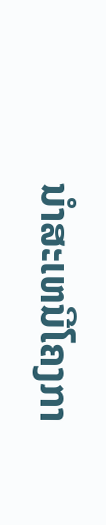ນຳສະເຫນີໂຄງກາ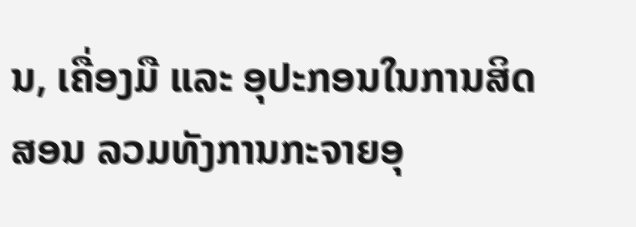ນ, ເຄື່ອງມື ແລະ ອຸປະກອນໃນການສິດສອນ ລວມທັງການກະຈາຍອຸ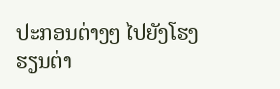ປະກອນຕ່າງໆ ໄປຍັງໂຮງຮຽນຕ່າ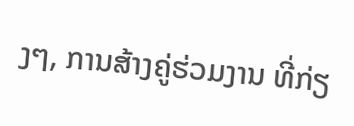ງໆ, ການສ້າງຄູ່ຮ່ວມງານ ທີ່ກ່ຽ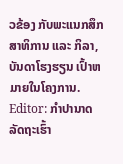ວຂ້ອງ ກັບພະແນກສຶກສາທິການ ແລະ ກິລາ, ບັນດາໂຮງຮຽນ ເປົ້າຫມາຍໃນໂຄງການ.
Editor: ກຳປານາດ ລັດຖະເຮົ້າ